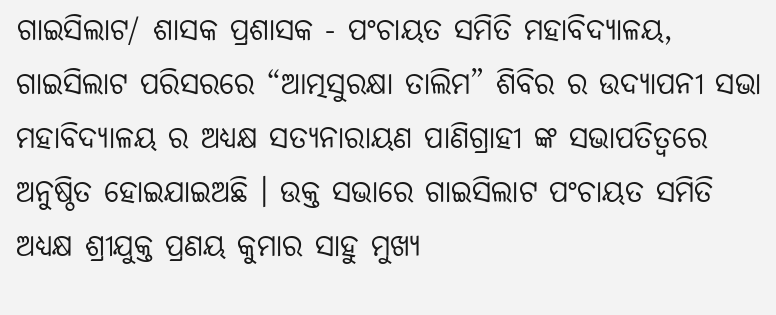ଗାଇସିଲାଟ/ ଶାସକ ପ୍ରଶାସକ - ପଂଚାୟତ ସମିତି ମହାବିଦ୍ୟାଳୟ, ଗାଇସିଲାଟ ପରିସରରେ “ଆତ୍ମସୁରକ୍ଷା ତାଲିମ” ଶିବିର ର ଉଦ୍ଯାପନୀ ସଭା ମହାବିଦ୍ୟାଳୟ ର ଅଧ୍ୟକ୍ଷ ସତ୍ୟନାରାୟଣ ପାଣିଗ୍ରାହୀ ଙ୍କ ସଭାପତିତ୍ୱରେ ଅନୁଷ୍ଠିତ ହୋଇଯାଇଅଛି । ଉକ୍ତ ସଭାରେ ଗାଇସିଲାଟ ପଂଚାୟତ ସମିତି ଅଧ୍ୟକ୍ଷ ଶ୍ରୀଯୁକ୍ତ ପ୍ରଣୟ କୁମାର ସାହୁ ମୁଖ୍ୟ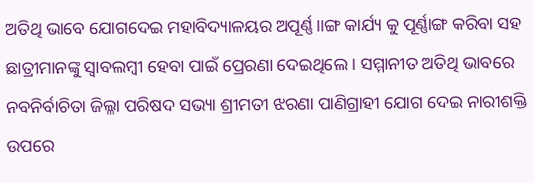ଅତିଥି ଭାବେ ଯୋଗଦେଇ ମହାବିଦ୍ୟାଳୟର ଅପୂର୍ଣ୍ଣ।।ଙ୍ଗ କାର୍ଯ୍ୟ କୁ ପୂର୍ଣ୍ଣାଙ୍ଗ କରିବା ସହ ଛାତ୍ରୀମାନଙ୍କୁ ସ୍ୱାବଲମ୍ବୀ ହେବା ପାଇଁ ପ୍ରେରଣା ଦେଇଥିଲେ । ସମ୍ମାନୀତ ଅତିଥି ଭାବରେ ନବନିର୍ବାଚିତା ଜିଲ୍ଳା ପରିଷଦ ସଭ୍ୟା ଶ୍ରୀମତୀ ଝରଣା ପାଣିଗ୍ରାହୀ ଯୋଗ ଦେଇ ନାରୀଶକ୍ତି ଉପରେ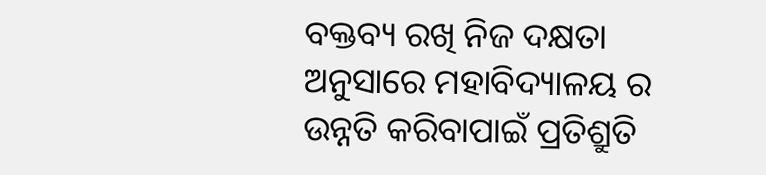ବକ୍ତବ୍ୟ ରଖି ନିଜ ଦକ୍ଷତା ଅନୁସାରେ ମହାବିଦ୍ୟାଳୟ ର ଉନ୍ନତି କରିବାପାଇଁ ପ୍ରତିଶ୍ରୁତି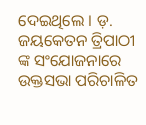ଦେଇଥିଲେ । ଡ଼. ଜୟକେତନ ତ୍ରିପାଠୀ ଙ୍କ ସଂଯୋଜନାରେ ଉକ୍ତସଭା ପରିଚାଳିତ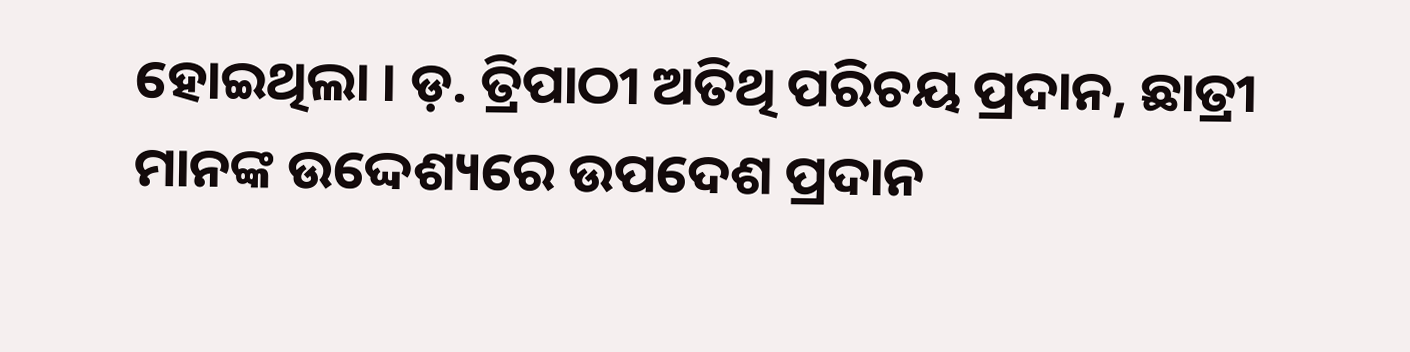ହୋଇଥିଲା । ଡ଼. ତ୍ରିପାଠୀ ଅତିଥି ପରିଚୟ ପ୍ରଦାନ, ଛାତ୍ରୀ ମାନଙ୍କ ଉଦ୍ଦେଶ୍ୟରେ ଉପଦେଶ ପ୍ରଦାନ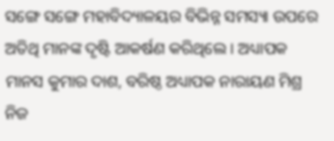ସଙ୍ଗେ ସଙ୍ଗେ ମହାବିଦ୍ୟାଳୟର ବିଭିନ୍ନ ସମସ୍ୟା ଉପରେ ଅତିଥି ମାନଙ୍କ ଦୃଷ୍ଟି ଆକର୍ଷଣ କରିଥିଲେ । ଅଧ୍ୟାପକ ମାନସ କୁମାର ଦାଶ, ବରିଷ୍ଠ ଅଧ୍ୟାପକ ନାରାୟଣ ମିଶ୍ର ନିଜ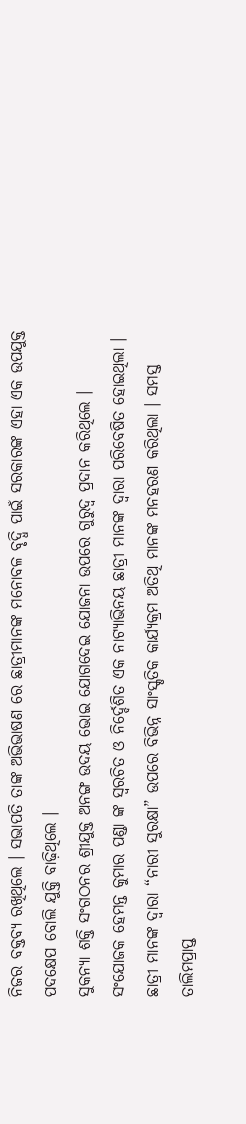ନିଜର ବକ୍ତବ୍ୟ ରଖିଥିଲେ । ସଭାପତି ତାଙ୍କ ଅଭିଭାଷଣ ରେ ଛାତ୍ରୀମାନଙ୍କ ମନୋବଳ ବୃଦ୍ଧି ପାଇଁ ସରକାରଙ୍କ ଏହା ଏକ ଉପଯୁକ୍ତ ପଦକ୍ଷେପ ବୋଲି ଯୁକ୍ତି ବାଢ଼ିଥିଲେ ।
ସୁକନ୍ୟା ଶକ୍ତି ସଂଗଠନର ଶ୍ରୀଯୁକ୍ତ ଅନଙ୍ଗ ଉଦୟ ଭୋଇ ଯୋଗଦେଇ ଯୋଜନା ଉପରେ ଗୁରୁଦ୍ୱ ପ୍ରଦାନ କରିଥିଲେ । ସଂଯୋଜକ ହେମନ୍ତ କୁମାର ପଣ୍ଡା ଙ୍କ ସ୍ୱରଚିତ ଓ ନିର୍ଦ୍ଦେଶିତ ଏକ ନାଟ୍ୟାଭିନୟ ଛାତ୍ରୀ ମାନଙ୍କ ଦ୍ୱାରା ପରିବେଷିତ ହୋଇଥିଲା । ଛାତ୍ରୀ ମାନଙ୍କ ଦ୍ୱାରା “ନାରୀ ସୁରକ୍ଷା” ଉପରେ ବିଭିନ୍ନ ସାଂସ୍କୃତିକ କାର୍ଯ୍ୟକ୍ରମ ଅତିଥି ମାନଙ୍କ ମନହରଣ କରିଥିଲା । ସମସ୍ତ ତାଲିମପ୍ରାପ୍ତ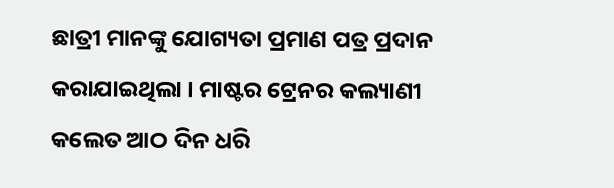ଛାତ୍ରୀ ମାନଙ୍କୁ ଯୋଗ୍ୟତା ପ୍ରମାଣ ପତ୍ର ପ୍ରଦାନ କରାଯାଇଥିଲା । ମାଷ୍ଟର ଟ୍ରେନର କଲ୍ୟାଣୀ କଲେତ ଆଠ ଦିନ ଧରି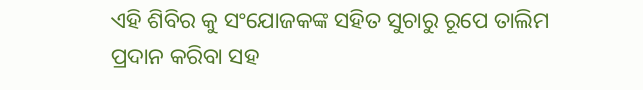ଏହି ଶିବିର କୁ ସଂଯୋଜକଙ୍କ ସହିତ ସୁଚାରୁ ରୂପେ ତାଲିମ ପ୍ରଦାନ କରିବା ସହ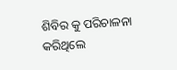ଶିବିର କୁ ପରିଚାଳନା କରିଥିଲେ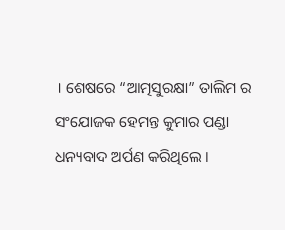। ଶେଷରେ “ଆତ୍ମସୁରକ୍ଷା” ତାଲିମ ର ସଂଯୋଜକ ହେମନ୍ତ କୁମାର ପଣ୍ଡା ଧନ୍ୟବାଦ ଅର୍ପଣ କରିଥିଲେ ।